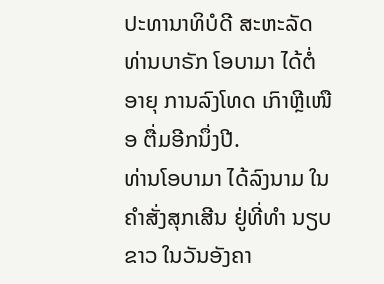ປະທານາທິບໍດີ ສະຫະລັດ ທ່ານບາຣັກ ໂອບາມາ ໄດ້ຕໍ່ອາຍຸ ການລົງໂທດ ເກົາຫຼີເໜືອ ຕື່ມອີກນຶ່ງປີ.
ທ່ານໂອບາມາ ໄດ້ລົງນາມ ໃນຄຳສັ່ງສຸກເສີນ ຢູ່ທີ່ທຳ ນຽບຂາວ ໃນວັນອັງຄາ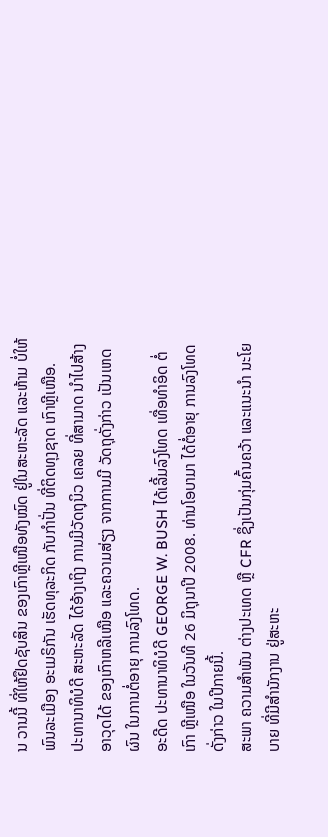ນ ວານນີ້ ທີ່ໃຫ້ຢຶດຊັບສິນ ຂອງເກົາຫຼີເໜືອທັງໝົດ ຢູ່ໃນສະຫະລັດ ແລະຫ້າມ ບໍ່ໃຫ້ພົນລະເມືອງ ອະເມຣິກັນ ເຮັດທຸລະກິດ ກັບກຳປັ່ນ ທີ່ຕິດທຸງຊາດ ເກົາຫຼີເໜືອ.
ປະທານາທິບໍດີ ສະຫະລັດ ໄດ້ອ້າງເຖິງ ການມີວັດຖຸນິວ ເຄລຍ ທີ່ສາມາດ ນຳໄປສ້າງ ອາວຸດໄດ້ ຂອງເກົາຫລີເໜືອ ແລະຄວາມສ່ຽງ ຈາກການມີ ວັດຖຸດັ່ງກ່າວ ເປັນເຫດຜົນ ໃນການຕໍ່ອາຍຸ ການລົງໂທດ.
ອະດີດ ປະທານາທິບໍດີ GEORGE W. BUSH ໄດ້ເລີ້ມລົງໂທດ ເທື່ອທຳອິດ ຕໍ່ເກົາ ຫຼີເໜືອ ໃນວັນທີ 26 ມິຖຸນາປີ 2008. ທ່ານໂອບາມາ ໄດ້ຕໍ່ອາຍຸ ການລົງໂທດ ດັ່ງກ່າວ ໃນປີກາຍນີ້.
ສະພາ ຄວາມສຳພັນ ຕ່າງປະເທດ ຫຼື CFR ຊຶ່ງເປັນກຸ່ມຄົ້ນຄວ້າ ແລະແນະນຳ ນະໂຍບາຍ ທີ່ມີສຳນັກງານ ຢູ່ສະຫະ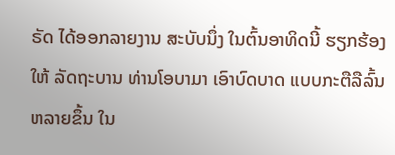ຣັດ ໄດ້ອອກລາຍງານ ສະບັບນຶ່ງ ໃນຕົ້ນອາທິດນີ້ ຮຽກຮ້ອງໃຫ້ ລັດຖະບານ ທ່ານໂອບາມາ ເອົາບົດບາດ ແບບກະຕືລືລົ້ນ ຫລາຍຂຶ້ນ ໃນ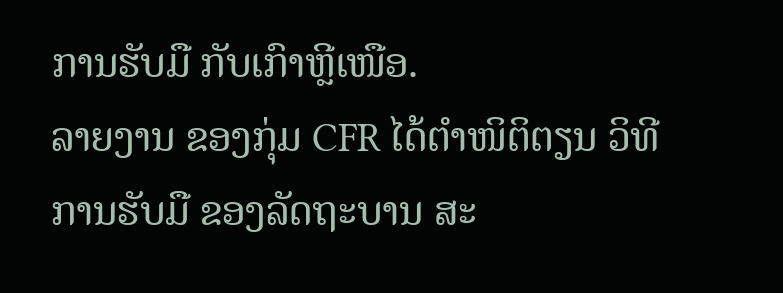ການຮັບມື ກັບເກົາຫຼີເໜືອ.
ລາຍງານ ຂອງກຸ່ມ CFR ໄດ້ຕຳໜິຕິຕຽນ ວິທີການຮັບມື ຂອງລັດຖະບານ ສະ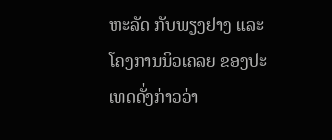ຫະລັດ ກັບພຽງຢາງ ແລະໂຄງການນິວເຄລຍ ຂອງປະເທດດັ່ງກ່າວວ່າ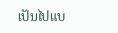ເປັນໄປແບ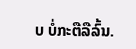ບ ບໍ່ກະຕືລືລົ້ນ.